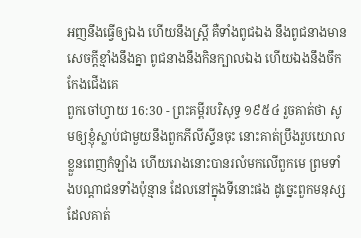អញនឹងធ្វើឲ្យឯង ហើយនឹងស្ត្រី គឺទាំងពូជឯង នឹងពូជនាងមានសេចក្ដីខ្មាំងនឹងគ្នា ពូជនាងនឹងកិនក្បាលឯង ហើយឯងនឹងចឹកកែងជើងគេ
ពួកចៅហ្វាយ 16:30 - ព្រះគម្ពីរបរិសុទ្ធ ១៩៥៤ រួចគាត់ថា សូមឲ្យខ្ញុំស្លាប់ជាមួយនឹងពួកភីលីស្ទីនចុះ នោះគាត់ប្រឹងរួបយោលខ្លួនពេញកំឡាំង ហើយរោងនោះបានរលំមកលើពួកមេ ព្រមទាំងបណ្តាជនទាំងប៉ុន្មាន ដែលនៅក្នុងទីនោះផង ដូច្នេះពួកមនុស្សដែលគាត់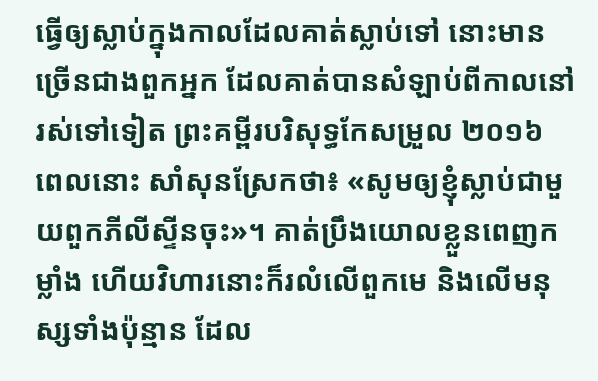ធ្វើឲ្យស្លាប់ក្នុងកាលដែលគាត់ស្លាប់ទៅ នោះមានច្រើនជាងពួកអ្នក ដែលគាត់បានសំឡាប់ពីកាលនៅរស់ទៅទៀត ព្រះគម្ពីរបរិសុទ្ធកែសម្រួល ២០១៦ ពេលនោះ សាំសុនស្រែកថា៖ «សូមឲ្យខ្ញុំស្លាប់ជាមួយពួកភីលីស្ទីនចុះ»។ គាត់ប្រឹងយោលខ្លួនពេញកម្លាំង ហើយវិហារនោះក៏រលំលើពួកមេ និងលើមនុស្សទាំងប៉ុន្មាន ដែល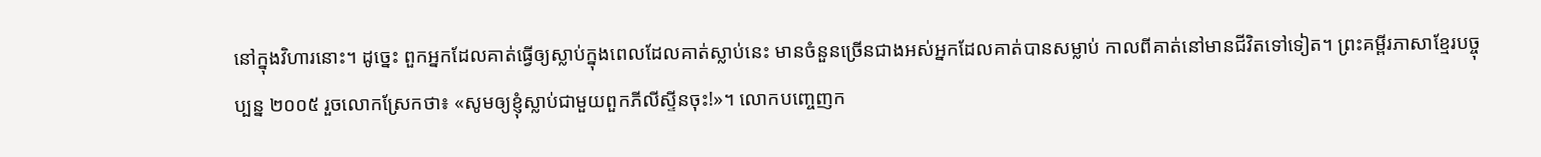នៅក្នុងវិហារនោះ។ ដូច្នេះ ពួកអ្នកដែលគាត់ធ្វើឲ្យស្លាប់ក្នុងពេលដែលគាត់ស្លាប់នេះ មានចំនួនច្រើនជាងអស់អ្នកដែលគាត់បានសម្លាប់ កាលពីគាត់នៅមានជីវិតទៅទៀត។ ព្រះគម្ពីរភាសាខ្មែរបច្ចុប្បន្ន ២០០៥ រួចលោកស្រែកថា៖ «សូមឲ្យខ្ញុំស្លាប់ជាមួយពួកភីលីស្ទីនចុះ!»។ លោកបញ្ចេញក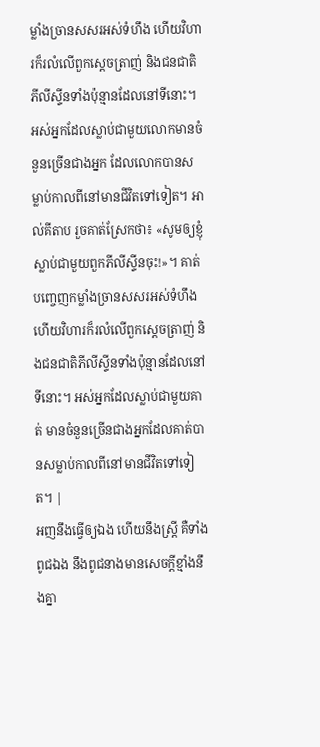ម្លាំងច្រានសសរអស់ទំហឹង ហើយវិហារក៏រលំលើពួកស្ដេចត្រាញ់ និងជនជាតិភីលីស្ទីនទាំងប៉ុន្មានដែលនៅទីនោះ។ អស់អ្នកដែលស្លាប់ជាមួយលោកមានចំនួនច្រើនជាងអ្នក ដែលលោកបានសម្លាប់កាលពីនៅមានជីវិតទៅទៀត។ អាល់គីតាប រួចគាត់ស្រែកថា៖ «សូមឲ្យខ្ញុំស្លាប់ជាមួយពួកភីលីស្ទីនចុះ!»។ គាត់បញ្ចេញកម្លាំងច្រានសសរអស់ទំហឹង ហើយវិហារក៏រលំលើពួកស្តេចត្រាញ់ និងជនជាតិភីលីស្ទីនទាំងប៉ុន្មានដែលនៅទីនោះ។ អស់អ្នកដែលស្លាប់ជាមួយគាត់ មានចំនួនច្រើនជាងអ្នកដែលគាត់បានសម្លាប់កាលពីនៅមានជីវិតទៅទៀត។ |
អញនឹងធ្វើឲ្យឯង ហើយនឹងស្ត្រី គឺទាំងពូជឯង នឹងពូជនាងមានសេចក្ដីខ្មាំងនឹងគ្នា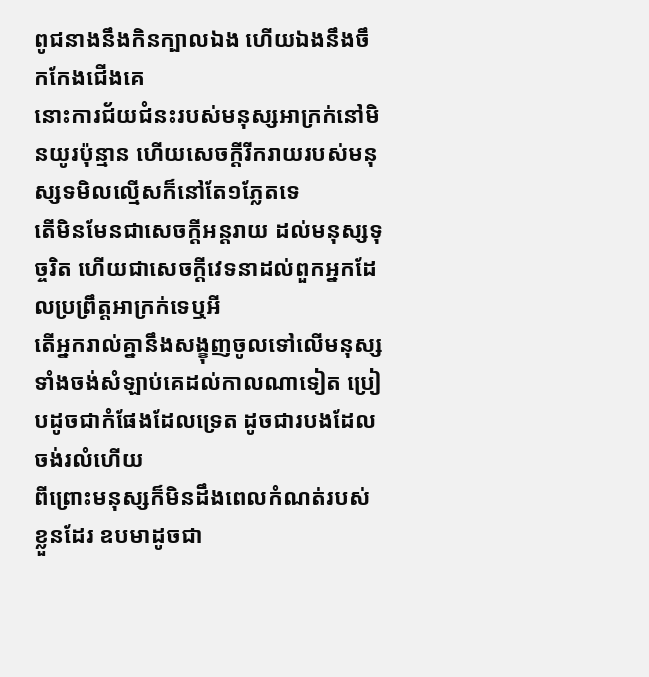ពូជនាងនឹងកិនក្បាលឯង ហើយឯងនឹងចឹកកែងជើងគេ
នោះការជ័យជំនះរបស់មនុស្សអាក្រក់នៅមិនយូរប៉ុន្មាន ហើយសេចក្ដីរីករាយរបស់មនុស្សទមិលល្មើសក៏នៅតែ១ភ្លែតទេ
តើមិនមែនជាសេចក្ដីអន្តរាយ ដល់មនុស្សទុច្ចរិត ហើយជាសេចក្ដីវេទនាដល់ពួកអ្នកដែលប្រព្រឹត្តអាក្រក់ទេឬអី
តើអ្នករាល់គ្នានឹងសង្ខុញចូលទៅលើមនុស្ស ទាំងចង់សំឡាប់គេដល់កាលណាទៀត ប្រៀបដូចជាកំផែងដែលទ្រេត ដូចជារបងដែលចង់រលំហើយ
ពីព្រោះមនុស្សក៏មិនដឹងពេលកំណត់របស់ខ្លួនដែរ ឧបមាដូចជា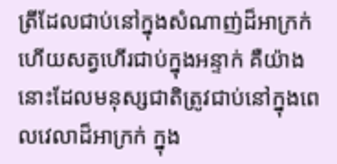ត្រីដែលជាប់នៅក្នុងសំណាញ់ដ៏អាក្រក់ ហើយសត្វហើរជាប់ក្នុងអន្ទាក់ គឺយ៉ាងនោះដែលមនុស្សជាតិត្រូវជាប់នៅក្នុងពេលវេលាដ៏អាក្រក់ ក្នុង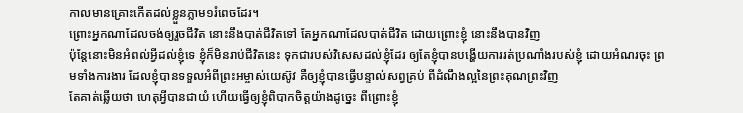កាលមានគ្រោះកើតដល់ខ្លួនភ្លាម១រំពេចដែរ។
ព្រោះអ្នកណាដែលចង់ឲ្យរួចជីវិត នោះនឹងបាត់ជីវិតទៅ តែអ្នកណាដែលបាត់ជីវិត ដោយព្រោះខ្ញុំ នោះនឹងបានវិញ
ប៉ុន្តែនោះមិនអំពល់អ្វីដល់ខ្ញុំទេ ខ្ញុំក៏មិនរាប់ជីវិតនេះ ទុកជារបស់វិសេសដល់ខ្ញុំដែរ ឲ្យតែខ្ញុំបានបង្ហើយការរត់ប្រណាំងរបស់ខ្ញុំ ដោយអំណរចុះ ព្រមទាំងការងារ ដែលខ្ញុំបានទទួលអំពីព្រះអម្ចាស់យេស៊ូវ គឺឲ្យខ្ញុំបានធ្វើបន្ទាល់សព្វគ្រប់ ពីដំណឹងល្អនៃព្រះគុណព្រះវិញ
តែគាត់ឆ្លើយថា ហេតុអ្វីបានជាយំ ហើយធ្វើឲ្យខ្ញុំពិបាកចិត្តយ៉ាងដូច្នេះ ពីព្រោះខ្ញុំ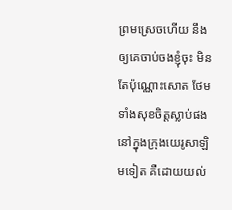ព្រមស្រេចហើយ នឹងឲ្យគេចាប់ចងខ្ញុំចុះ មិនតែប៉ុណ្ណោះសោត ថែមទាំងសុខចិត្តស្លាប់ផង នៅក្នុងក្រុងយេរូសាឡិមទៀត គឺដោយយល់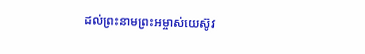ដល់ព្រះនាមព្រះអម្ចាស់យេស៊ូវ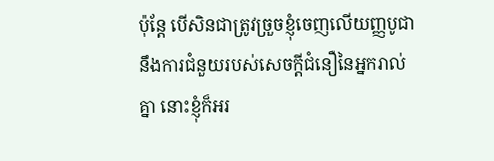ប៉ុន្តែ បើសិនជាត្រូវច្រួចខ្ញុំចេញលើយញ្ញបូជា នឹងការជំនួយរបស់សេចក្ដីជំនឿនៃអ្នករាល់គ្នា នោះខ្ញុំក៏អរ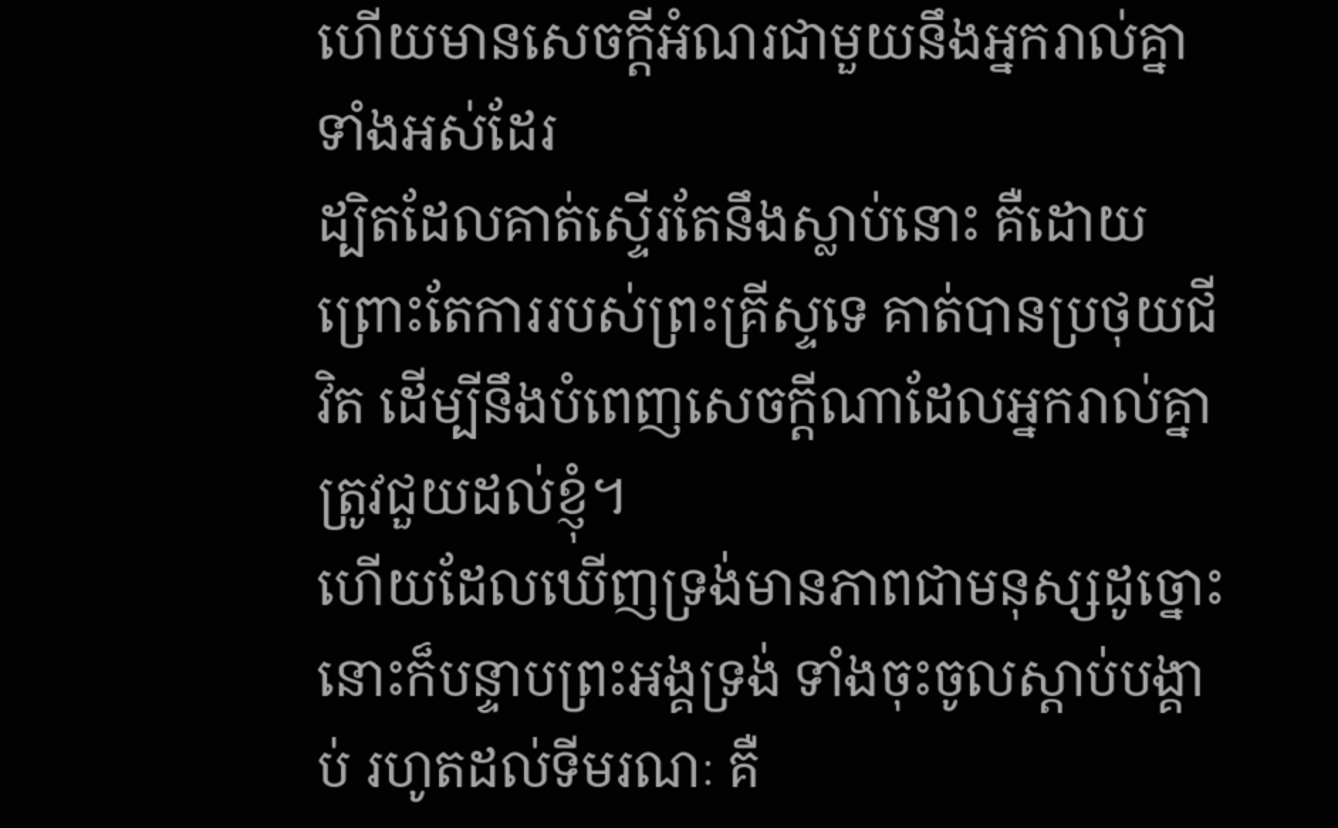ហើយមានសេចក្ដីអំណរជាមួយនឹងអ្នករាល់គ្នាទាំងអស់ដែរ
ដ្បិតដែលគាត់ស្ទើរតែនឹងស្លាប់នោះ គឺដោយព្រោះតែការរបស់ព្រះគ្រីស្ទទេ គាត់បានប្រថុយជីវិត ដើម្បីនឹងបំពេញសេចក្ដីណាដែលអ្នករាល់គ្នាត្រូវជួយដល់ខ្ញុំ។
ហើយដែលឃើញទ្រង់មានភាពជាមនុស្សដូច្នោះ នោះក៏បន្ទាបព្រះអង្គទ្រង់ ទាំងចុះចូលស្តាប់បង្គាប់ រហូតដល់ទីមរណៈ គឺ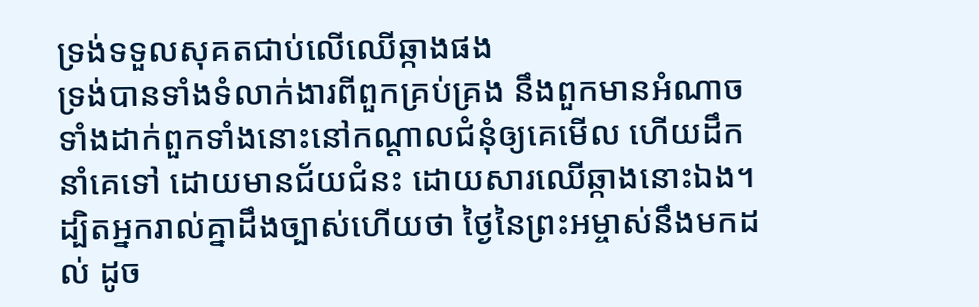ទ្រង់ទទួលសុគតជាប់លើឈើឆ្កាងផង
ទ្រង់បានទាំងទំលាក់ងារពីពួកគ្រប់គ្រង នឹងពួកមានអំណាច ទាំងដាក់ពួកទាំងនោះនៅកណ្តាលជំនុំឲ្យគេមើល ហើយដឹកនាំគេទៅ ដោយមានជ័យជំនះ ដោយសារឈើឆ្កាងនោះឯង។
ដ្បិតអ្នករាល់គ្នាដឹងច្បាស់ហើយថា ថ្ងៃនៃព្រះអម្ចាស់នឹងមកដល់ ដូច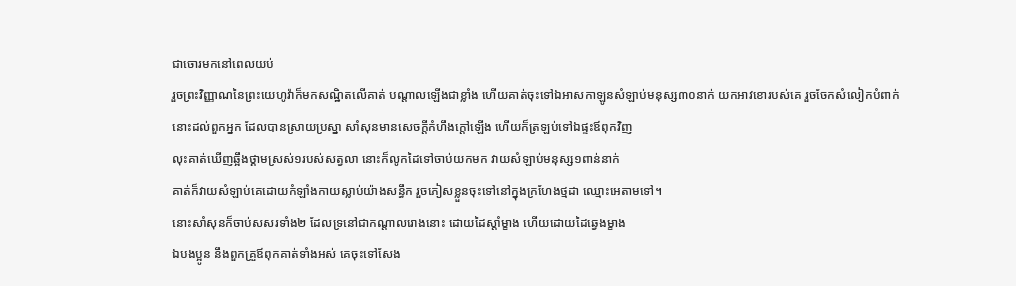ជាចោរមកនៅពេលយប់
រួចព្រះវិញ្ញាណនៃព្រះយេហូវ៉ាក៏មកសណ្ឋិតលើគាត់ បណ្តាលឡើងជាខ្លាំង ហើយគាត់ចុះទៅឯអាសកាឡូនសំឡាប់មនុស្ស៣០នាក់ យកអាវខោរបស់គេ រួចចែកសំលៀកបំពាក់នោះដល់ពួកអ្នក ដែលបានស្រាយប្រស្នា សាំសុនមានសេចក្ដីកំហឹងក្តៅឡើង ហើយក៏ត្រឡប់ទៅឯផ្ទះឪពុកវិញ
លុះគាត់ឃើញឆ្អឹងថ្គាមស្រស់១របស់សត្វលា នោះក៏លូកដៃទៅចាប់យកមក វាយសំឡាប់មនុស្ស១ពាន់នាក់
គាត់ក៏វាយសំឡាប់គេដោយកំឡាំងកាយស្លាប់យ៉ាងសន្ធឹក រួចភៀសខ្លួនចុះទៅនៅក្នុងក្រហែងថ្មដា ឈ្មោះអេតាមទៅ។
នោះសាំសុនក៏ចាប់សសរទាំង២ ដែលទ្រនៅជាកណ្តាលរោងនោះ ដោយដៃស្តាំម្ខាង ហើយដោយដៃឆ្វេងម្ខាង
ឯបងប្អូន នឹងពួកគ្រួឪពុកគាត់ទាំងអស់ គេចុះទៅសែង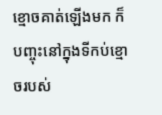ខ្មោចគាត់ឡើងមក ក៏បញ្ចុះនៅក្នុងទីកប់ខ្មោចរបស់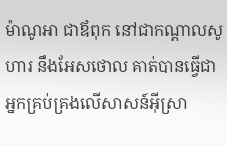ម៉ាណូអា ជាឪពុក នៅជាកណ្តាលសូហារ នឹងអែសថោល គាត់បានធ្វើជាអ្នកគ្រប់គ្រងលើសាសន៍អ៊ីស្រា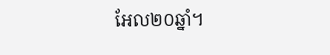អែល២០ឆ្នាំ។